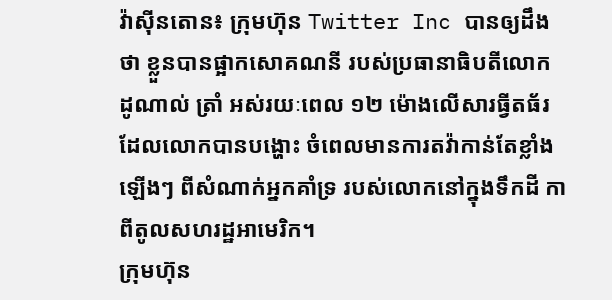វ៉ាស៊ីនតោន៖ ក្រុមហ៊ុន Twitter Inc បានឲ្យដឹងថា ខ្លួនបានផ្អាកសោគណនី របស់ប្រធានាធិបតីលោក ដូណាល់ ត្រាំ អស់រយៈពេល ១២ ម៉ោងលើសារធ្វីតធ័រ ដែលលោកបានបង្ហោះ ចំពេលមានការតវ៉ាកាន់តែខ្លាំងឡើងៗ ពីសំណាក់អ្នកគាំទ្រ របស់លោកនៅក្នុងទឹកដី កាពីតូលសហរដ្ឋអាមេរិក។
ក្រុមហ៊ុន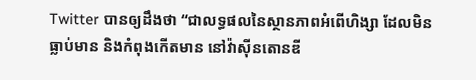Twitter បានឲ្យដឹងថា “ជាលទ្ធផលនៃស្ថានភាពអំពើហិង្សា ដែលមិនធ្លាប់មាន និងកំពុងកើតមាន នៅវ៉ាស៊ីនតោនឌី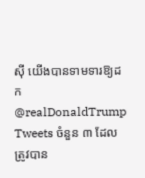ស៊ី យើងបានទាមទារឱ្យដក @realDonaldTrump Tweets ចំនួន ៣ ដែលត្រូវបាន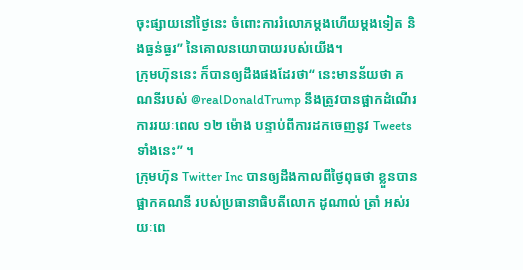ចុះផ្សាយនៅថ្ងៃនេះ ចំពោះការរំលោភម្តងហើយម្តងទៀត និងធ្ងន់ធ្ងរ” នៃគោលនយោបាយរបស់យើង។
ក្រុមហ៊ុននេះ ក៏បានឲ្យដឹងផងដែរថា“ នេះមានន័យថា គណនីរបស់ @realDonaldTrump នឹងត្រូវបានផ្អាកដំណើរការរយៈពេល ១២ ម៉ោង បន្ទាប់ពីការដកចេញនូវ Tweets ទាំងនេះ” ។
ក្រុមហ៊ុន Twitter Inc បានឲ្យដឹងកាលពីថ្ងៃពុធថា ខ្លួនបានផ្អាកគណនី របស់ប្រធានាធិបតីលោក ដូណាល់ ត្រាំ អស់រយៈពេ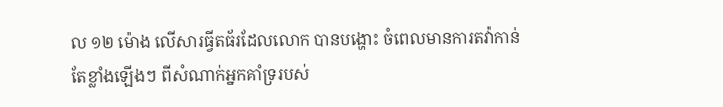ល ១២ ម៉ោង លើសារធ្វីតធ័រដែលលោក បានបង្ហោះ ចំពេលមានការតវ៉ាកាន់តែខ្លាំងឡើងៗ ពីសំណាក់អ្នកគាំទ្ររបស់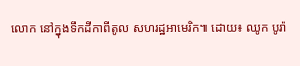លោក នៅក្នុងទឹកដីកាពីតូល សហរដ្ឋអាមេរិក៕ ដោយ៖ ឈូក បូរ៉ា